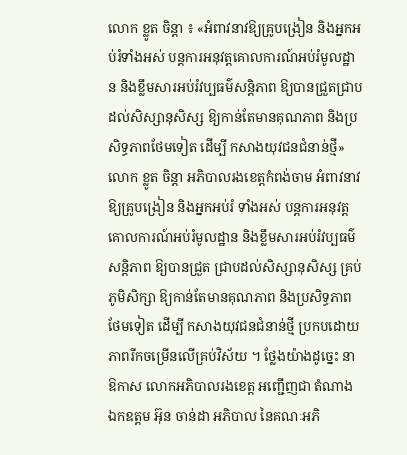លោក ខ្លូត ចិន្តា ៖ «អំពាវនាវឱ្យគ្រូបង្រៀន និងអ្នកអប់រំទាំងអស់ បន្តការអនុវត្តគោលការណ៍អប់រំមូលដ្ឋាន និងខ្លឹមសារអប់រំវប្បធម៌សន្តិភាព ឱ្យបានជ្រួតជ្រាប ដល់សិស្សានុសិស្ស ឱ្យកាន់តែមានគុណភាព និងប្រសិទ្ធភាពថែមទៀត ដើម្បី កសាងយុវជនជំនាន់ថ្មី»
លោក ខ្លូត ចិន្តា អភិបាលរងខេត្តកំពង់ចាម អំពាវនាវឱ្យគ្រូបង្រៀន និងអ្នកអប់រំ ទាំងអស់ បន្តការអនុវត្តគោលការណ៍អប់រំមូលដ្ឋាន និងខ្លឹមសារអប់រំវប្បធម៌សន្តិភាព ឱ្យបានជ្រួត ជ្រាបដល់សិស្សានុសិស្ស គ្រប់ភូមិសិក្សា ឱ្យកាន់តែមានគុណភាព និងប្រសិទ្ធភាពថែមទៀត ដើម្បី កសាងយុវជនជំនាន់ថ្មី ប្រកបដោយភាពរីកចម្រើនលើគ្រប់វិស័យ ។ ថ្លែងយ៉ាងដូច្នេះ នាឱកាស លោកអភិបាលរងខេត្ត អញ្ជើញជា តំណាង ឯកឧត្តម អ៊ុន ចាន់ដា អភិបាល នៃគណៈអភិ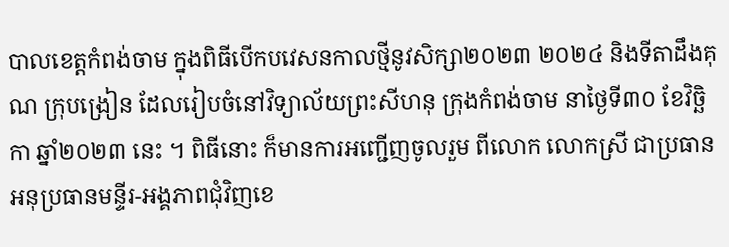បាលខេត្តកំពង់ចាម ក្នុងពិធីបើកបវេសនកាលថ្មីនូវសិក្សា២០២៣ ២០២៤ និងទីតាដឹងគុណ ក្រុបង្រៀន ដែលរៀបចំនៅវិទ្យាល័យព្រះសីហនុ ក្រុងកំពង់ចាម នាថ្ងៃទី៣០ ខែវិច្ឆិកា ឆ្នាំ២០២៣ នេះ ។ ពិធីនោះ ក៏មានការអញ្ជើញចូលរួម ពីលោក លោកស្រី ជាប្រធាន អនុប្រធានមន្ទីរ-អង្គភាពជុំវិញខេ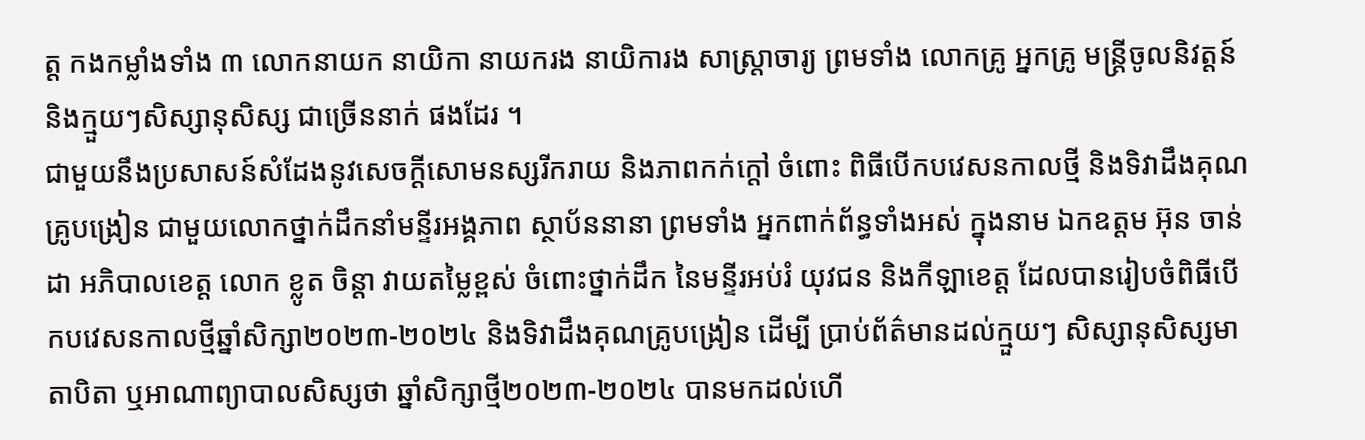ត្ត កងកម្លាំងទាំង ៣ លោកនាយក នាយិកា នាយករង នាយិការង សាស្ត្រាចារ្យ ព្រមទាំង លោកគ្រូ អ្នកគ្រូ មន្ត្រីចូលនិវត្តន៍ និងក្មួយៗសិស្សានុសិស្ស ជាច្រើននាក់ ផងដែរ ។
ជាមួយនឹងប្រសាសន៍សំដែងនូវសេចក្តីសោមនស្សរីករាយ និងភាពកក់ក្តៅ ចំពោះ ពិធីបើកបវេសនកាលថ្មី និងទិវាដឹងគុណគ្រូបង្រៀន ជាមួយលោកថ្នាក់ដឹកនាំមន្ទីរអង្គភាព ស្ថាប័ននានា ព្រមទាំង អ្នកពាក់ព័ន្ធទាំងអស់ ក្នុងនាម ឯកឧត្តម អ៊ុន ចាន់ដា អភិបាលខេត្ត លោក ខ្លូត ចិន្ដា វាយតម្លៃខ្ពស់ ចំពោះថ្នាក់ដឹក នៃមន្ទីរអប់រំ យុវជន និងកីឡាខេត្ត ដែលបានរៀបចំពិធីបើកបវេសនកាលថ្មីឆ្នាំសិក្សា២០២៣-២០២៤ និងទិវាដឹងគុណគ្រូបង្រៀន ដើម្បី ប្រាប់ព័ត៌មានដល់ក្មួយៗ សិស្សានុសិស្សមាតាបិតា ឬអាណាព្យាបាលសិស្សថា ឆ្នាំសិក្សាថ្មី២០២៣-២០២៤ បានមកដល់ហើ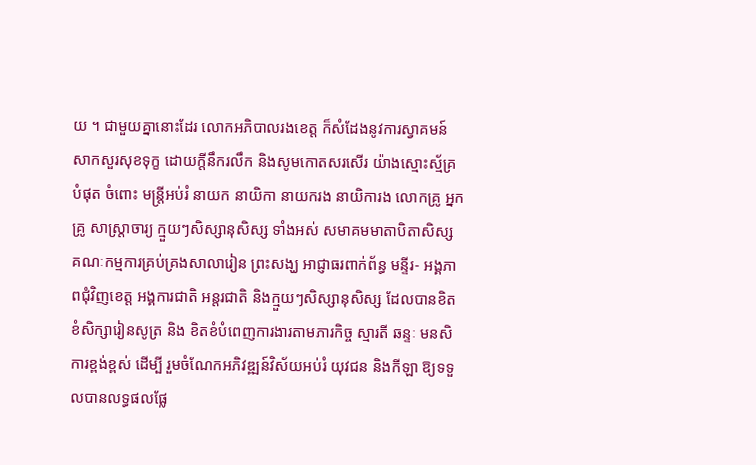យ ។ ជាមួយគ្នានោះដែរ លោកអភិបាលរងខេត្ត ក៏សំដែងនូវការស្វាគមន៍ សាកសួរសុខទុក្ខ ដោយក្តីនឹករលឹក និងសូមកោតសរសើរ យ៉ាងស្មោះស្ម័គ្របំផុត ចំពោះ មន្ត្រីអប់រំ នាយក នាយិកា នាយករង នាយិការង លោកគ្រូ អ្នកគ្រូ សាស្ត្រាចារ្យ ក្មួយៗសិស្សានុសិស្ស ទាំងអស់ សមាគមមាតាបិតាសិស្ស គណៈកម្មការគ្រប់គ្រងសាលារៀន ព្រះសង្ឃ អាជ្ញាធរពាក់ព័ន្ធ មន្ទីរ- អង្គភាពជុំវិញខេត្ត អង្គការជាតិ អន្តរជាតិ និងក្មួយៗសិស្សានុសិស្ស ដែលបានខិតខំសិក្សារៀនសូត្រ និង ខិតខំបំពេញការងារតាមភារកិច្ច ស្មារតី ឆន្ទៈ មនសិការខ្ពង់ខ្ពស់ ដើម្បី រួមចំណែកអភិវឌ្ឍន៍វិស័យអប់រំ យុវជន និងកីឡា ឱ្យទទួលបានលទ្ធផលផ្លែ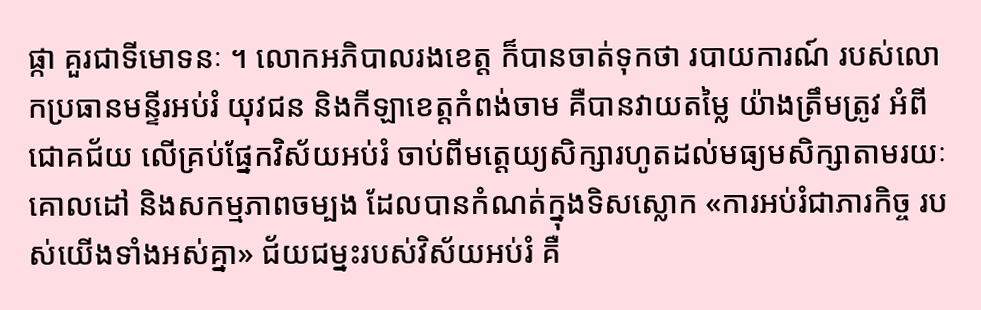ផ្កា គួរជាទីមោទនៈ ។ លោកអភិបាលរងខេត្ត ក៏បានចាត់ទុកថា របាយការណ៍ របស់លោកប្រធានមន្ទីរអប់រំ យុវជន និងកីឡាខេត្តកំពង់ចាម គឺបានវាយតម្លៃ យ៉ាងត្រឹមត្រូវ អំពីជោគជ័យ លើគ្រប់ផ្នែកវិស័យអប់រំ ចាប់ពីមត្តេយ្យសិក្សារហូតដល់មធ្យមសិក្សាតាមរយៈ គោលដៅ និងសកម្មភាពចម្បង ដែលបានកំណត់ក្នុងទិសស្លោក «ការអប់រំជាភារកិច្ច របស់យើងទាំងអស់គ្នា» ជ័យជម្នះរបស់វិស័យអប់រំ គឺ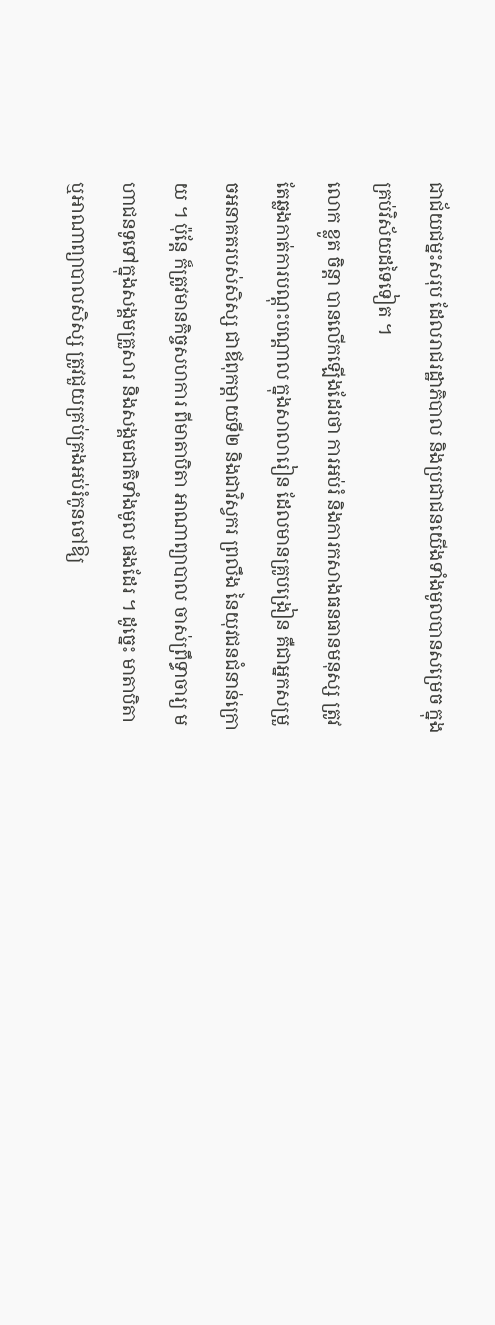ជាជ័យជម្នះសរុប ដែលរាជរដ្ឋាភិបាល និងប្រជាជនយើងទាំងមូលបានសម្រេច ក្នុងគ្រប់វិស័យដទៃទៀត ។
លោក ខ្លូត ចិន្តា បានលើកឡើងដែរថា ការអប់រំ និងការកសាងធនធានមនុស្ស ត្រូវតែឆ្លងកាត់ការបណ្តុះបណ្តាល ក្នុងសាលារៀន ដែលមានគ្រូបង្រៀន គឺជាអ្នកសម្រួចអនាគតរបស់សិស្ស ជាឪពុកម្តាយទី២ និងជាវិស្វករ ព្រលឹង នៃយុវជនជំនាន់ក្រោយ ។ ប៉ុន្តែ ក៏ត្រូវមានកិច្ចសហការ ពីមាតាបិតា អាណាព្យាបាល ចាស់ព្រឹទ្ធាចារ្យ មហាជនទូទៅក្នុងសង្គមគ្រួសារ និងសង្គមជាតិទាំងមូល ផងដែរ ។ ដូច្នេះ មាតាបិតា ឬអាណាព្យាបាលសិស្ស ត្រូវជួយគ្រប់គ្រងអប់រំកូនចៅឱ្យ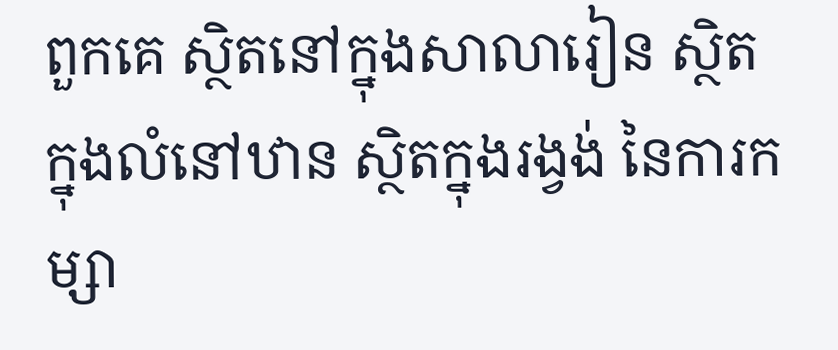ពួកគេ ស្ថិតនៅក្នុងសាលារៀន ស្ថិតក្នុងលំនៅឋាន ស្ថិតក្នុងរង្វង់ នៃការកម្សា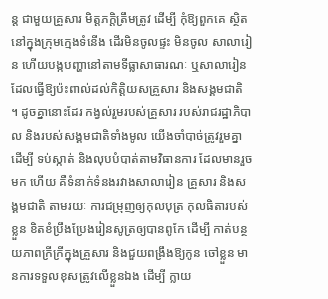ន្ត ជាមួយគ្រួសារ មិត្តភក្តិត្រឹមត្រូវ ដើម្បី កុំឱ្យពួកគេ ស្ថិតនៅក្នុងក្រុមក្មេងទំនើង ដើរមិនចូលផ្ទះ មិនចូល សាលារៀន ហើយបង្កបញ្ហានៅតាមទីធ្លាសាធារណៈ ឬសាលារៀន ដែលធ្វើឱ្យប៉ះពាល់ដល់កិត្តិយសគ្រួសារ និងសង្គមជាតិ ។ ដូចគ្នានោះដែរ កង្វល់រួមរបស់គ្រួសារ របស់រាជរដ្ឋាភិបាល និងរបស់សង្គមជាតិទាំងមូល យើងចាំបាច់ត្រូវរួមគ្នា ដើម្បី ទប់ស្កាត់ និងលុបបំបាត់តាមវិធានការ ដែលមានរួចមក ហើយ គឺទំនាក់ទំនងរវាងសាលារៀន គ្រួសារ និងសង្គមជាតិ តាមរយៈ ការជម្រុញឲ្យកុលបុត្រ កុលធិតារបស់ខ្លួន ខិតខំប្រឹងប្រែងរៀនសូត្រឲ្យបានពូកែ ដើម្បី កាត់បន្ថយភាពក្រីក្រីក្នុងគ្រួសារ និងជួយពង្រឹងឱ្យកូន ចៅខ្លួន មានការទទួលខុសត្រូវលើខ្លួនឯង ដើម្បី ក្លាយ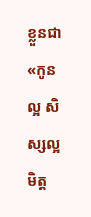ខ្លួនជា «កូនល្អ សិស្សល្អ មិត្ត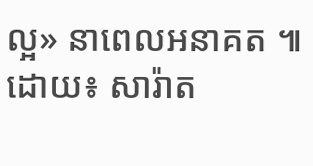ល្អ» នាពេលអនាគត ៕ ដោយ៖ សារ៉ាត